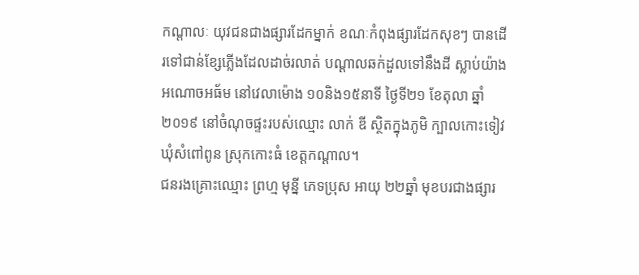កណ្តាលៈ យុវជនជាងផ្សារដែកម្នាក់ ខណៈកំពុងផ្សារដែកសុខៗ បានដើរទៅជាន់ខ្សែភ្លើងដែលដាច់រលាត់ បណ្ដាលឆក់ដួលទៅនឹងដី ស្លាប់យ៉ាងអណោចអធ័ម នៅវេលាម៉ោង ១០និង១៥នាទី ថ្ងៃទី២១ ខែតុលា ឆ្នាំ២០១៩ នៅចំណុចផ្ទះរបស់ឈ្មោះ លាក់ ឌី ស្ថិតក្នុងភូមិ ក្បាលកោះទៀវ ឃុំសំពៅពូន ស្រុកកោះធំ ខេត្តកណ្តាល។
ជនរងគ្រោះឈ្មោះ ព្រហ្ម មុន្នី ភេទប្រុស អាយុ ២២ឆ្នាំ មុខបរជាងផ្សារ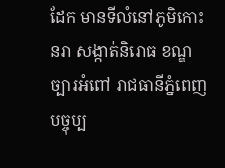ដែក មានទីលំនៅភូមិកោះនរា សង្កាត់និរោធ ខណ្ឌច្បារអំពៅ រាជធានីភ្នំពេញ បច្ចុប្ប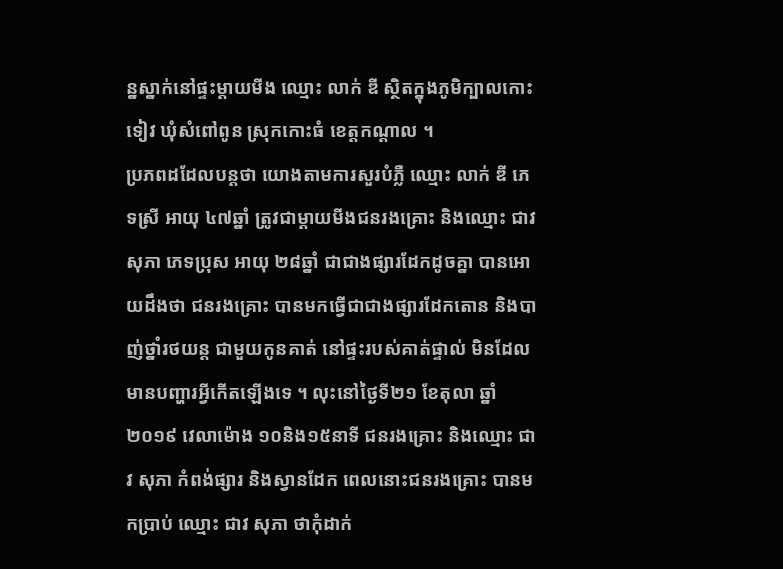ន្នស្នាក់នៅផ្ទះម្តាយមីង ឈ្មោះ លាក់ ឌី ស្ថិតក្នុងភូមិក្បាលកោះទៀវ ឃុំសំពៅពូន ស្រុកកោះធំ ខេត្តកណ្តាល ។
ប្រភពដដែលបន្ដថា យោងតាមការសួរបំភ្លឺ ឈ្មោះ លាក់ ឌី ភេទស្រី អាយុ ៤៧ឆ្នាំ ត្រូវជាម្តាយមីងជនរងគ្រោះ និងឈ្មោះ ជាវ សុភា ភេទប្រុស អាយុ ២៨ឆ្នាំ ជាជាងផ្សារដែកដូចគ្នា បានអោយដឹងថា ជនរងគ្រោះ បានមកធ្វើជាជាងផ្សារដែកតោន និងបាញ់ថ្នាំរថយន្ត ជាមួយកូនគាត់ នៅផ្ទះរបស់គាត់ផ្ទាល់ មិនដែលមានបញ្ហារអ្វីកើតឡើងទេ ។ លុះនៅថ្ងៃទី២១ ខែតុលា ឆ្នាំ២០១៩ វេលាម៉ោង ១០និង១៥នាទី ជនរងគ្រោះ និងឈ្មោះ ជាវ សុភា កំពង់ផ្សារ និងស្វានដែក ពេលនោះជនរងគ្រោះ បានមកប្រាប់ ឈ្មោះ ជាវ សុភា ថាកុំដាក់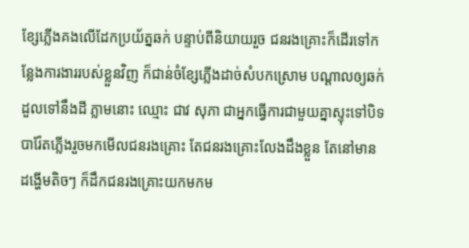ខ្សែភ្លើងគងលើដែកប្រយ័ត្នឆក់ បន្ទាប់ពីនិយាយរួច ជនរងគ្រោះក៏ដើរទៅកន្លែងការងាររបស់ខ្លួនវិញ ក៏ជាន់ចំខ្សែភ្លើងដាច់សំបកស្រោម បណ្តាលឲ្យឆក់ដួលទៅនឹងដី ភ្លាមនោះ ឈ្មោះ ជាវ សុភា ជាអ្នកធ្វើការជាមួយគ្នាស្ទុះទៅបិទបារ៉ែតភ្លើងរួចមកមើលជនរងគ្រោះ តែជនរងគ្រោះលែងដឹងខ្លួន តែនៅមានដង្ហើមតិចៗ ក៏ដឹកជនរងគ្រោះយកមកម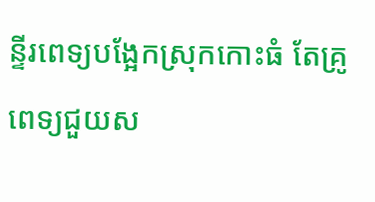ន្ទីរពេទ្យបង្អែកស្រុកកោះធំ តែគ្រូពេទ្យជួយស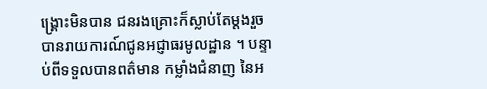ង្រ្គោះមិនបាន ជនរងគ្រោះក៏ស្លាប់តែម្តងរួចបានរាយការណ៍ជូនអជ្ញាធរមូលដ្ឋាន ។ បន្ទាប់ពីទទួលបានពត៌មាន កម្លាំងជំនាញ នៃអ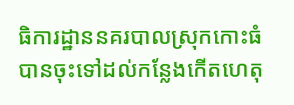ធិការដ្ឋាននគរបាលស្រុកកោះធំ បានចុះទៅដល់កន្លែងកើតហេតុ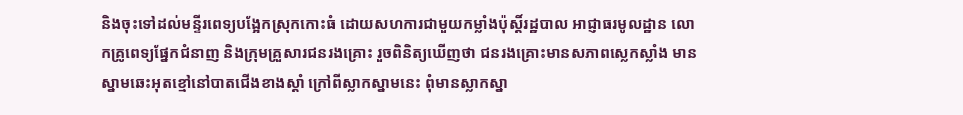និងចុះទៅដល់មន្ទីរពេទ្យបង្អែកស្រុកកោះធំ ដោយសហការជាមួយកម្លាំងប៉ុស្តិ៍រដ្ឋបាល អាជ្ញាធរមូលដ្ឋាន លោកគ្រូពេទ្យផ្នែកជំនាញ និងក្រុមគ្រួសារជនរងគ្រោះ រួចពិនិត្យឃើញថា ជនរងគ្រោះមានសភាពស្លេកស្លាំង មានស្នាមឆេះអុតខ្មៅនៅបាតជើងខាងស្តាំ ក្រៅពីស្លាកស្នាមនេះ ពុំមានស្លាកស្នា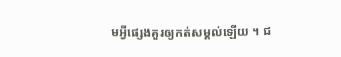មអ្វីផ្សេងគួរឲ្យកត់សម្គល់ឡើយ ។ ជ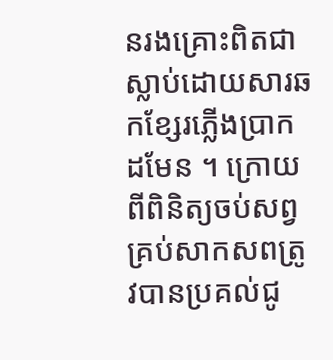នរងគ្រោះពិតជាស្លាប់ដោយសារឆកខ្សែរភ្លើងប្រាកដមែន ។ ក្រោយពីពិនិត្យចប់សព្វគ្រប់សាកសពត្រូវបានប្រគល់ជូ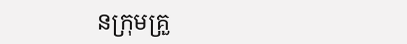នក្រុមគ្រួ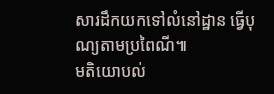សារដឹកយកទៅលំនៅដ្ឋាន ធ្វើបុណ្យតាមប្រពៃណី៕
មតិយោបល់